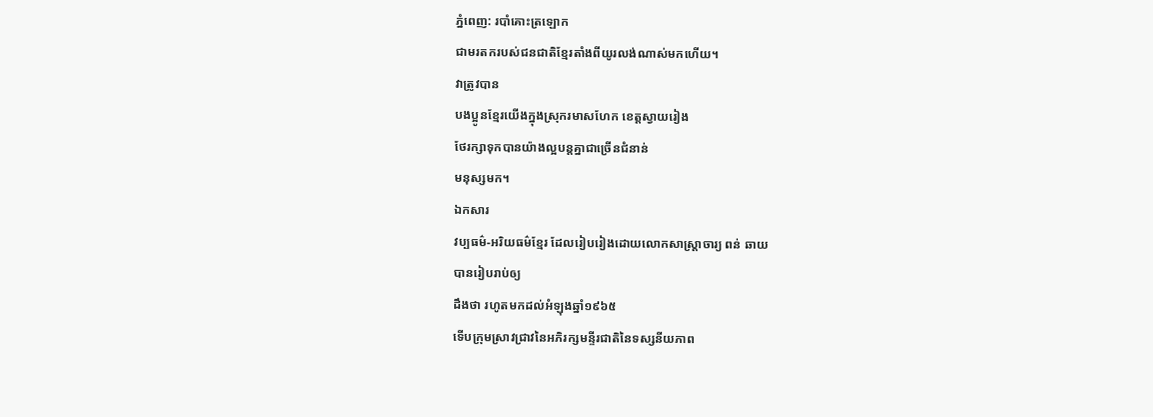ភ្នំពេញ: របាំគោះត្រឡោក
ជាមរតករបស់ជនជាតិខ្មែរតាំងពីយូរលង់ណាស់មកហើយ។
វាត្រូវបាន
បងប្អូនខ្មែរយើងក្នុងស្រុករមាសហែក ខេត្តស្វាយរៀង
ថែរក្សាទុកបានយ៉ាងល្អបន្តគ្នាជាច្រើនជំនាន់
មនុស្សមក។
ឯកសារ
វប្បធម៌-អរិយធម៌ខ្មែរ ដែលរៀបរៀងដោយលោកសាស្ត្រាចារ្យ ពន់ ឆាយ
បានរៀបរាប់ឲ្យ
ដឹងថា រហូតមកដល់អំឡុងឆ្នាំ១៩៦៥
ទើបក្រុមស្រាវជ្រាវនៃអភិរក្សមន្ទីរជាតិនៃទស្សនីយភាព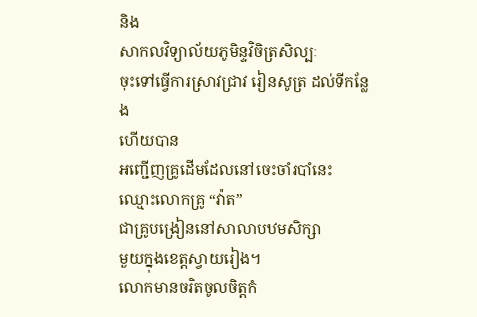និង
សាកលវិទ្យាល័យភូមិន្ទវិចិត្រសិល្បៈ
ចុះទៅធ្វើការស្រាវជ្រាវ រៀនសូត្រ ដល់ទីកន្លែង
ហើយបាន
អញ្ជើញគ្រូដើមដែលនៅចេះចាំរបាំនេះ ឈ្មោះលោកគ្រូ “វ៉ាត”
ជាគ្រូបង្រៀននៅសាលាបឋមសិក្សា
មួយក្នុងខេត្តស្វាយរៀង។
លោកមានចរិតចូលចិត្តកំ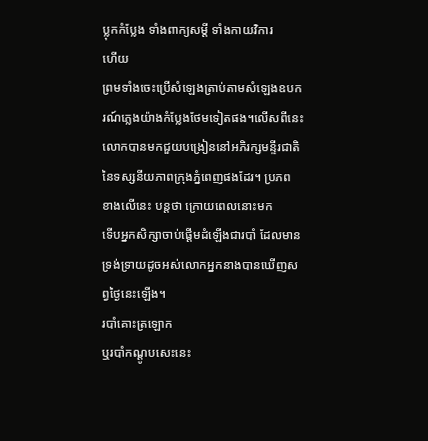ប្លុកកំប្លែង ទាំងពាក្យសម្តី ទាំងកាយវិការ
ហើយ
ព្រមទាំងចេះប្រើសំឡេងត្រាប់តាមសំឡេងឧបករណ៍ភ្លេងយ៉ាងកំប្លែងថែមទៀតផង។លើសពីនេះ
លោកបានមកជួយបង្រៀននៅអភិរក្សមន្ទីរជាតិ
នៃទស្សនីយភាពក្រុងភ្នំពេញផងដែរ។ ប្រភព
ខាងលើនេះ បន្តថា ក្រោយពេលនោះមក
ទើបអ្នកសិក្សាចាប់ផ្តើមដំឡើងជារបាំ ដែលមាន
ទ្រង់ទ្រាយដូចអស់លោកអ្នកនាងបានឃើញសព្វថ្ងៃនេះឡើង។
របាំគោះត្រឡោក
ឬរបាំកណ្តូបសេះនេះ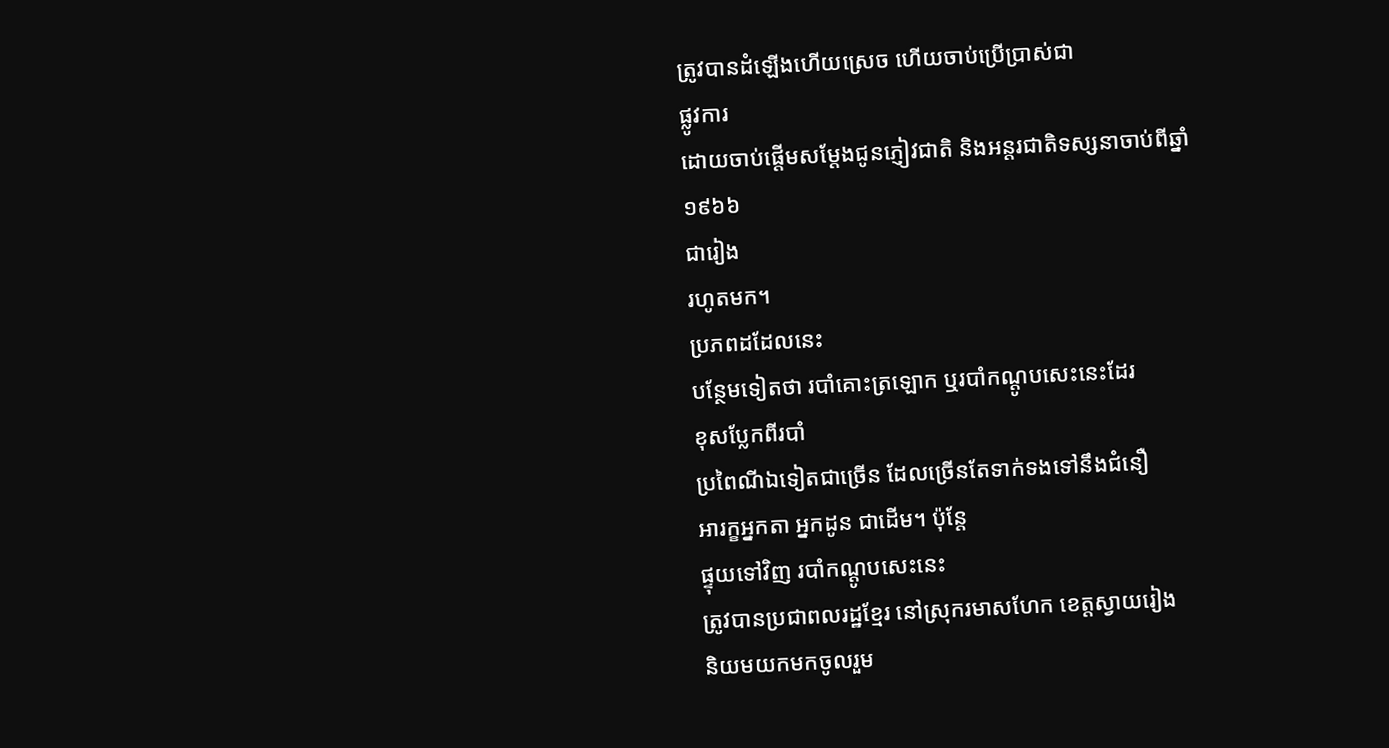ត្រូវបានដំឡើងហើយស្រេច ហើយចាប់ប្រើប្រាស់ជា
ផ្លូវការ
ដោយចាប់ផ្តើមសម្តែងជូនភ្ញៀវជាតិ និងអន្តរជាតិទស្សនាចាប់ពីឆ្នាំ១៩៦៦
ជារៀង
រហូតមក។
ប្រភពដដែលនេះ
បន្ថែមទៀតថា របាំគោះត្រឡោក ឬរបាំកណ្តូបសេះនេះដែរ
ខុសប្លែកពីរបាំ
ប្រពៃណីឯទៀតជាច្រើន ដែលច្រើនតែទាក់ទងទៅនឹងជំនឿ
អារក្ខអ្នកតា អ្នកដូន ជាដើម។ ប៉ុន្តែ
ផ្ទុយទៅវិញ របាំកណ្តូបសេះនេះ
ត្រូវបានប្រជាពលរដ្ឋខ្មែរ នៅស្រុករមាសហែក ខេត្តស្វាយរៀង
និយមយកមកចូលរួម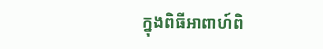ក្នុងពិធីអាពាហ៍ពិ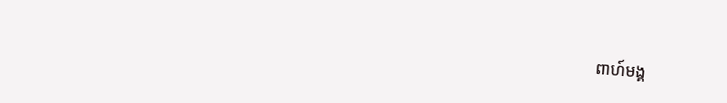ពាហ៍មង្គ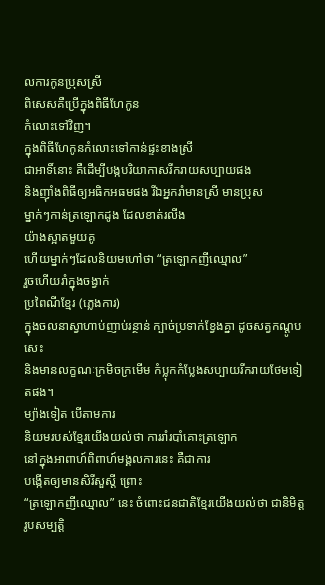លការកូនប្រុសស្រី
ពិសេសគឺប្រើក្នុងពិធីហែកូន
កំលោះទៅវិញ។
ក្នុងពិធីហែកូនកំលោះទៅកាន់ផ្ទះខាងស្រី
ជាអាទិ៍នោះ គឺដើម្បីបង្កបរិយាកាសរីករាយសប្បាយផង
និងញ៉ាំងពិធីឲ្យអធិកអធមផង រីឯអ្នករាំមានស្រី មានប្រុស
ម្នាក់ៗកាន់ត្រឡោកដូង ដែលខាត់រលីង
យ៉ាងស្អាតមួយគូ
ហើយម្នាក់ៗដែលនិយមហៅថា “ត្រឡោកញីឈ្មោល”
រួចហើយរាំក្នុងចង្វាក់
ប្រពៃណីខ្មែរ (ភ្លេងការ)
ក្នុងចលនាស្វាហាប់ញាប់រន្ថាន់ ក្បាច់ប្រទាក់ខ្វែងគ្នា ដូចសត្វកណ្តូបសេះ
និងមានលក្ខណៈក្រមិចក្រមើម កំប្លុកកំប្លែងសប្បាយរីករាយថែមទៀតផង។
ម្យ៉ាងទៀត បើតាមការ
និយមរបស់ខ្មែរយើងយល់ថា ការរាំរបាំគោះត្រឡោក
នៅក្នុងអាពាហ៍ពិពាហ៍មង្គលការនេះ គឺជាការ
បង្កើតឲ្យមានសិរីសួស្តី ព្រោះ
“ត្រឡោកញីឈ្មោល” នេះ ចំពោះជនជាតិខ្មែរយើងយល់ថា ជានិមិត្ត
រូបសម្បត្តិ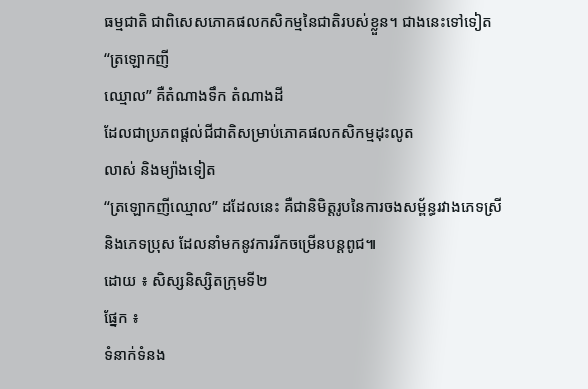ធម្មជាតិ ជាពិសេសភោគផលកសិកម្មនៃជាតិរបស់ខ្លួន។ ជាងនេះទៅទៀត
“ត្រឡោកញី
ឈ្មោល” គឺតំណាងទឹក តំណាងដី
ដែលជាប្រភពផ្តល់ជីជាតិសម្រាប់ភោគផលកសិកម្មដុះលូត
លាស់ និងម្យ៉ាងទៀត
“ត្រឡោកញីឈ្មោល” ដដែលនេះ គឺជានិមិត្តរូបនៃការចងសម្ព័ន្ធរវាងភេទស្រី
និងភេទប្រុស ដែលនាំមកនូវការរីកចម្រើនបន្តពូជ៕
ដោយ ៖ សិស្សនិស្សិតក្រុមទី២
ផ្នែក ៖
ទំនាក់ទំនង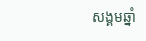សង្គមឆ្នាំ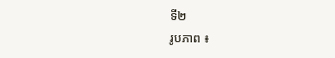ទី២
រូបភាព ៖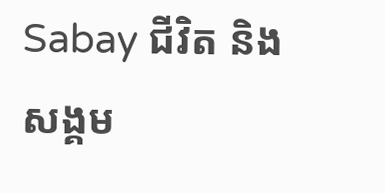Sabay ជីវិត និង សង្គម